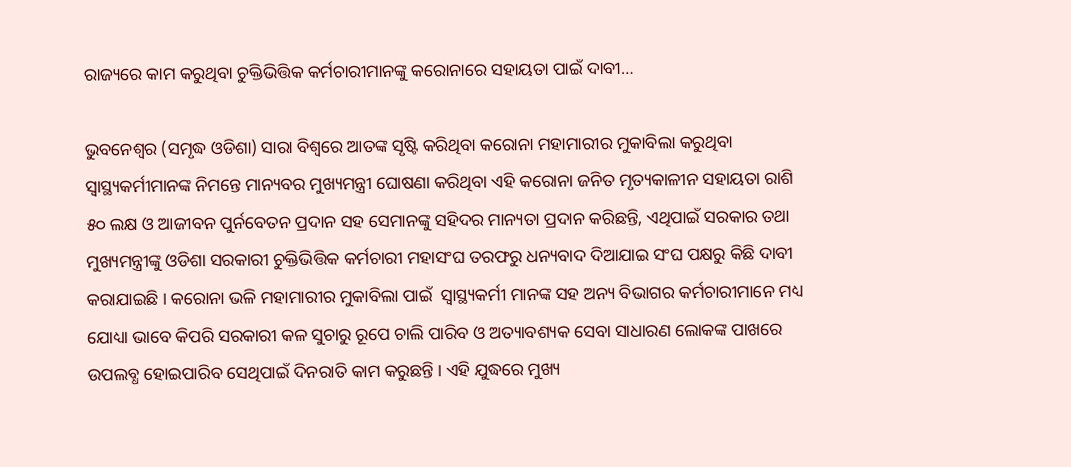ରାଜ୍ୟରେ କାମ କରୁଥିବା ଚୁକ୍ତିଭିତ୍ତିକ କର୍ମଚାରୀମାନଙ୍କୁ କରୋନାରେ ସହାୟତା ପାଇଁ ଦାବୀ…

ଭୁବନେଶ୍ୱର (ସମୃଦ୍ଧ ଓଡିଶା) ସାରା ବିଶ୍ୱରେ ଆତଙ୍କ ସୃଷ୍ଟି କରିଥିବା କରୋନା ମହାମାରୀର ମୁକାବିଲା କରୁଥିବା ସ୍ୱାସ୍ଥ୍ୟକର୍ମୀମାନଙ୍କ ନିମନ୍ତେ ମାନ୍ୟବର ମୁଖ୍ୟମନ୍ତ୍ରୀ ଘୋଷଣା କରିଥିବା ଏହି କରୋନା ଜନିତ ମୃତ୍ୟକାଳୀନ ସହାୟତା ରାଶି ୫୦ ଲକ୍ଷ ଓ ଆଜୀବନ ପୁର୍ନବେତନ ପ୍ରଦାନ ସହ ସେମାନଙ୍କୁ ସହିଦର ମାନ୍ୟତା ପ୍ରଦାନ କରିଛନ୍ତି, ଏଥିପାଇଁ ସରକାର ତଥା ମୁଖ୍ୟମନ୍ତ୍ରୀଙ୍କୁ ଓଡିଶା ସରକାରୀ ଚୁକ୍ତିଭିତ୍ତିକ କର୍ମଚାରୀ ମହାସଂଘ ତରଫରୁ ଧନ୍ୟବାଦ ଦିଆଯାଇ ସଂଘ ପକ୍ଷରୁ କିଛି ଦାବୀ କରାଯାଇଛି । କରୋନା ଭଳି ମହାମାରୀର ମୁକାବିଲା ପାଇଁ  ସ୍ୱାସ୍ଥ୍ୟକର୍ମୀ ମାନଙ୍କ ସହ ଅନ୍ୟ ବିଭାଗର କର୍ମଚାରୀମାନେ ମଧ୍ୟ ଯୋଧ୍ୟା ଭାବେ କିପରି ସରକାରୀ କଳ ସୁଚାରୁ ରୂପେ ଚାଲି ପାରିବ ଓ ଅତ୍ୟାବଶ୍ୟକ ସେବା ସାଧାରଣ ଲୋକଙ୍କ ପାଖରେ ଉପଲବ୍ଧ ହୋଇପାରିବ ସେଥିପାଇଁ ଦିନରାତି କାମ କରୁଛନ୍ତି । ଏହି ଯୁଦ୍ଧରେ ମୁଖ୍ୟ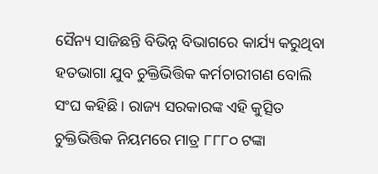ସୈନ୍ୟ ସାଜିଛନ୍ତି ବିଭିନ୍ନ ବିଭାଗରେ କାର୍ଯ୍ୟ କରୁଥିବା ହତଭାଗା ଯୁବ ଚୁକ୍ତିଭିତ୍ତିକ କର୍ମଚାରୀଗଣ ବୋଲି ସଂଘ କହିଛି । ରାଜ୍ୟ ସରକାରଙ୍କ ଏହି କୁତ୍ସିତ ଚୁକ୍ତିଭିତ୍ତିକ ନିୟମରେ ମାତ୍ର ୮୮୮୦ ଟଙ୍କା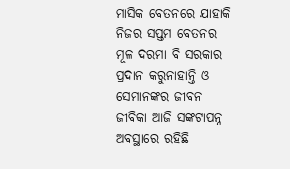ମାସିକ ବେତନରେ ଯାହାକି ନିଜର ସପ୍ତମ ବେତନର ମୂଳ ଦରମା ବି ସରକାର ପ୍ରଦାନ କରୁନାହାନ୍ତି ଓ ସେମାନଙ୍କର ଜୀବନ ଜୀବିକା ଆଜି ସଙ୍କଟାପନ୍ନ ଅବସ୍ଥାରେ ରହିଛି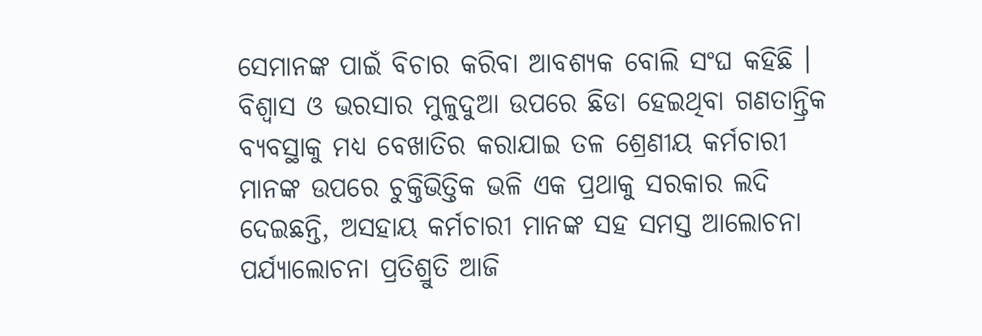ସେମାନଙ୍କ ପାଇଁ ବିଚାର କରିବା ଆବଶ୍ୟକ ବୋଲି ସଂଘ କହିଛି । ବିଶ୍ଵାସ ଓ ଭରସାର ମୁଳୁଦୁଆ ଉପରେ ଛିଡା ହେଇଥିବା ଗଣତାନ୍ତ୍ରିକ ବ୍ୟବସ୍ଥାକୁ ମଧ୍ୟ ବେଖାତିର କରାଯାଇ ତଳ ଶ୍ରେଣୀୟ କର୍ମଚାରୀ ମାନଙ୍କ ଉପରେ ଚୁକ୍ତିଭିତ୍ତିକ ଭଳି ଏକ ପ୍ରଥାକୁ ସରକାର ଲଦି ଦେଇଛନ୍ତି, ଅସହାୟ କର୍ମଚାରୀ ମାନଙ୍କ ସହ ସମସ୍ତ ଆଲୋଚନା ପର୍ଯ୍ୟାଲୋଚନା ପ୍ରତିଶ୍ରୁତି ଆଜି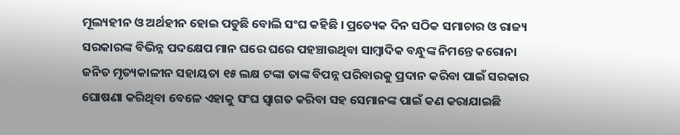ମୂଲ୍ୟହୀନ ଓ ଅର୍ଥହୀନ ହୋଇ ପଡୁଛି ବୋଲି ସଂଘ କହିଛି । ପ୍ରତ୍ୟେକ ଦିନ ସଠିକ ସମାଚାର ଓ ରାଜ୍ୟ ସରକାରଙ୍କ ବିଭିନ୍ନ ପଦକ୍ଷେପ ମାନ ଘରେ ଘରେ ପହଞ୍ଚାଉଥିବା ସାମ୍ବାଦିକ ବନ୍ଧୁଙ୍କ ନିମନ୍ତେ କରୋନା ଜନିତ ମୃତ୍ୟକାଳୀନ ସହାୟତା ୧୫ ଲକ୍ଷ ଟଙ୍କା ତାଙ୍କ ବିପନ୍ନ ପରିବାରକୁ ପ୍ରଦାନ କରିବା ପାଇଁ ସରକାର ଘୋଷଣା କରିଥିବା ବେଳେ ଏହାକୁ ସଂଘ ସ୍ୱାଗତ କରିବା ସହ ସେମାନଙ୍କ ପାଇଁ କଣ କରାଯାଇଛି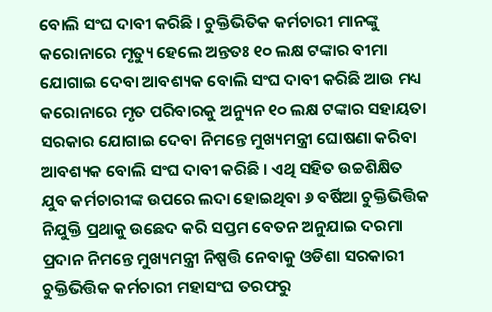ବୋଲି ସଂଘ ଦାବୀ କରିଛି । ଚୁକ୍ତିଭିତିକ କର୍ମଚାରୀ ମାନଙ୍କୁ କରୋନାରେ ମୃତ୍ୟୁ ହେଲେ ଅନ୍ତତଃ ୧୦ ଲକ୍ଷ ଟଙ୍କାର ବୀମା ଯୋଗାଇ ଦେବା ଆବଶ୍ୟକ ବୋଲି ସଂଘ ଦାବୀ କରିଛି ଆଉ ମଧ୍ୟ କରୋନାରେ ମୃତ ପରିବାରକୁ ଅନ୍ୟୁନ ୧୦ ଲକ୍ଷ ଟଙ୍କାର ସହାୟତା ସରକାର ଯୋଗାଇ ଦେବା ନିମନ୍ତେ ମୁଖ୍ୟମନ୍ତ୍ରୀ ଘୋଷଣା କରିବା ଆବଶ୍ୟକ ବୋଲି ସଂଘ ଦାବୀ କରିଛି । ଏଥି ସହିତ ଉଚ୍ଚଶିକ୍ଷିତ ଯୁବ କର୍ମଚାରୀଙ୍କ ଉପରେ ଲଦା ହୋଇଥିବା ୬ ବର୍ଷିଆ ଚୁକ୍ତିଭିତ୍ତିକ ନିଯୁକ୍ତି ପ୍ରଥାକୁ ଉଛେଦ କରି ସପ୍ତମ ବେତନ ଅନୁଯାଇ ଦରମା ପ୍ରଦାନ ନିମନ୍ତେ ମୁଖ୍ୟମନ୍ତ୍ରୀ ନିଷ୍ପତ୍ତି ନେବାକୁ ଓଡିଶା ସରକାରୀ ଚୁକ୍ତିଭିତ୍ତିକ କର୍ମଚାରୀ ମହାସଂଘ ତରଫରୁ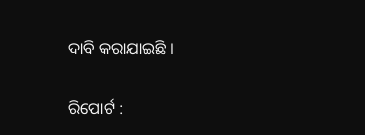ଦାବି କରାଯାଇଛି ।

ରିପୋର୍ଟ :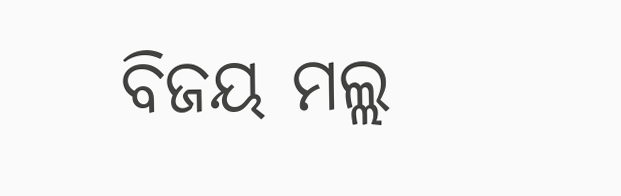ବିଜୟ ମଲ୍ଲ